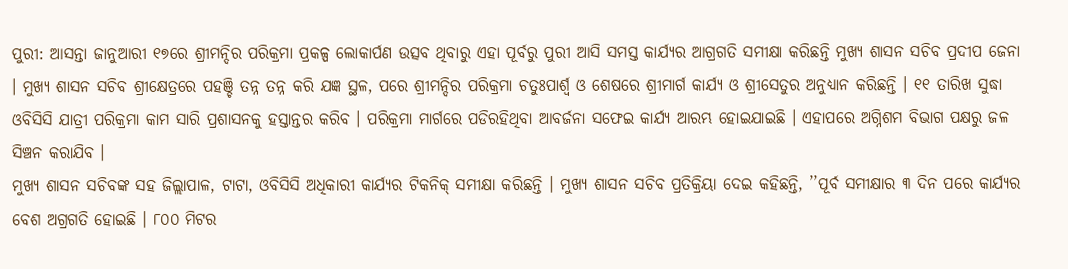ପୁରୀ: ଆସନ୍ତା ଜାନୁଆରୀ ୧୭ରେ ଶ୍ରୀମନ୍ଦିର ପରିକ୍ରମା ପ୍ରକଳ୍ପ ଲୋକାର୍ପଣ ଉତ୍ସବ ଥିବାରୁ ଏହା ପୂର୍ବରୁ ପୁରୀ ଆସି ସମସ୍ତ କାର୍ଯ୍ୟର ଆଗ୍ରଗତି ସମୀକ୍ଷା କରିଛନ୍ତି ମୁଖ୍ୟ ଶାସନ ସଚିବ ପ୍ରଦୀପ ଜେନା । ମୁଖ୍ୟ ଶାସନ ସଚିବ ଶ୍ରୀକ୍ଷେତ୍ରରେ ପହଞ୍ଚି ତନ୍ନ ତନ୍ନ କରି ଯଜ୍ଞ ସ୍ଥଳ, ପରେ ଶ୍ରୀମନ୍ଦିର ପରିକ୍ରମା ଚତୁଃପାର୍ଶ୍ଵ ଓ ଶେଷରେ ଶ୍ରୀମାର୍ଗ କାର୍ଯ୍ୟ ଓ ଶ୍ରୀସେତୁର ଅନୁଧ୍ୟାନ କରିଛନ୍ତି । ୧୧ ତାରିଖ ସୁଦ୍ଧା ଓବିସିସି ଯାତ୍ରୀ ପରିକ୍ରମା କାମ ସାରି ପ୍ରଶାସନକୁ ହସ୍ତାନ୍ତର କରିବ । ପରିକ୍ରମା ମାର୍ଗରେ ପଡିରହିଥିବା ଆବର୍ଜନା ସଫେଇ କାର୍ଯ୍ୟ ଆରମ୍ଭ ହୋଇଯାଇଛି । ଏହାପରେ ଅଗ୍ନିଶମ ବିଭାଗ ପକ୍ଷରୁ ଜଳ ସିଞ୍ଚନ କରାଯିବ ।
ମୁଖ୍ୟ ଶାସନ ସଚିବଙ୍କ ସହ ଜିଲ୍ଲାପାଳ, ଟାଟା, ଓବିସିସି ଅଧିକାରୀ କାର୍ଯ୍ୟର ଟିକନିକ୍ ସମୀକ୍ଷା କରିଛନ୍ତି । ମୁଖ୍ୟ ଶାସନ ସଚିବ ପ୍ରତିକ୍ରିୟା ଦେଇ କହିଛନ୍ତି, ’’ପୂର୍ବ ସମୀକ୍ଷାର ୩ ଦିନ ପରେ କାର୍ଯ୍ୟର ବେଶ ଅଗ୍ରଗତି ହୋଇଛି । ୮୦୦ ମିଟର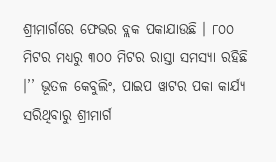ଶ୍ରୀମାର୍ଗରେ ଫେଭର ବ୍ଲକ ପକାଯାଉଛି । ୮୦୦ ମିଟର ମଧ୍ୟରୁ ୩୦୦ ମିଟର ରାସ୍ତା ସମସ୍ୟା ରହିଛି ।’’ ଭୂତଳ କେବୁଲିଂ, ପାଇପ ୱାଟର ପକା କାର୍ଯ୍ୟ ସରିଥିବାରୁ ଶ୍ରୀମାର୍ଗ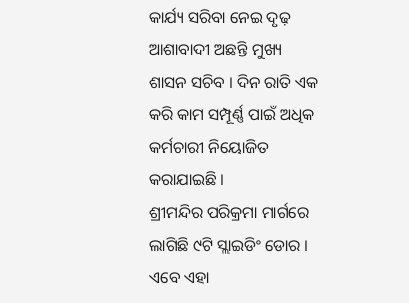କାର୍ଯ୍ୟ ସରିବା ନେଇ ଦୃଢ଼ ଆଶାବାଦୀ ଅଛନ୍ତି ମୁଖ୍ୟ ଶାସନ ସଚିବ । ଦିନ ରାତି ଏକ କରି କାମ ସମ୍ପୂର୍ଣ୍ଣ ପାଇଁ ଅଧିକ କର୍ମଚାରୀ ନିୟୋଜିତ କରାଯାଇଛି ।
ଶ୍ରୀମନ୍ଦିର ପରିକ୍ରମା ମାର୍ଗରେ ଲାଗିଛି ୯ଟି ସ୍ଲାଇଡିଂ ଡୋର । ଏବେ ଏହା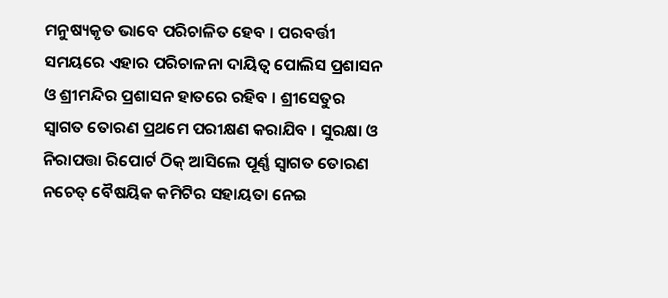ମନୁଷ୍ୟକୃତ ଭାବେ ପରିଚାଳିତ ହେବ । ପରବର୍ତ୍ତୀ ସମୟରେ ଏହାର ପରିଚାଳନା ଦାୟିତ୍ଵ ପୋଲିସ ପ୍ରଶାସନ ଓ ଶ୍ରୀମନ୍ଦିର ପ୍ରଶାସନ ହାତରେ ରହିବ । ଶ୍ରୀସେତୁର ସ୍ବାଗତ ତୋରଣ ପ୍ରଥମେ ପରୀକ୍ଷଣ କରାଯିବ । ସୁରକ୍ଷା ଓ ନିରାପତ୍ତା ରିପୋର୍ଟ ଠିକ୍ ଆସିଲେ ପୂର୍ଣ୍ଣ ସ୍ବାଗତ ତୋରଣ ନଚେତ୍ ବୈଷୟିକ କମିଟିର ସହାୟତା ନେଇ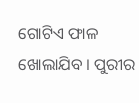ଗୋଟିଏ ଫାଳ ଖୋଲାଯିବ । ପୁରୀର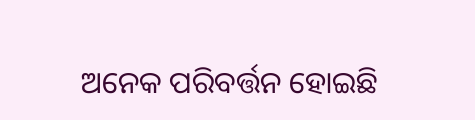ଅନେକ ପରିବର୍ତ୍ତନ ହୋଇଛି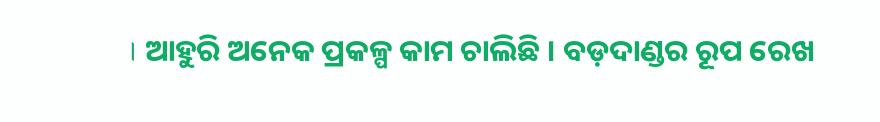। ଆହୁରି ଅନେକ ପ୍ରକଳ୍ପ କାମ ଚାଲିଛି । ବଡ଼ଦାଣ୍ଡର ରୂପ ରେଖ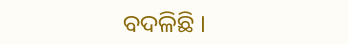ବଦଳିଛି ।